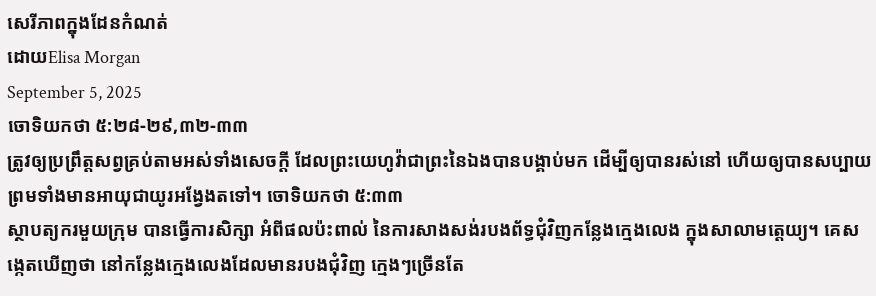សេរីភាពក្នុងដែនកំណត់
ដោយElisa Morgan
September 5, 2025
ចោទិយកថា ៥:២៨-២៩,៣២-៣៣
ត្រូវឲ្យប្រព្រឹត្តសព្វគ្រប់តាមអស់ទាំងសេចក្ដី ដែលព្រះយេហូវ៉ាជាព្រះនៃឯងបានបង្គាប់មក ដើម្បីឲ្យបានរស់នៅ ហើយឲ្យបានសប្បាយ ព្រមទាំងមានអាយុជាយូរអង្វែងតទៅ។ ចោទិយកថា ៥:៣៣
ស្ថាបត្យករមួយក្រុម បានធ្វើការសិក្សា អំពីផលប៉ះពាល់ នៃការសាងសង់របងព័ទ្ធជុំវិញកន្លែងក្មេងលេង ក្នុងសាលាមត្តេយ្យ។ គេសង្កេតឃើញថា នៅកន្លែងក្មេងលេងដែលមានរបងជុំវិញ ក្មេងៗច្រើនតែ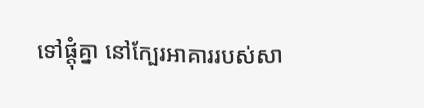ទៅផ្តុំគ្នា នៅក្បែរអាគាររបស់សា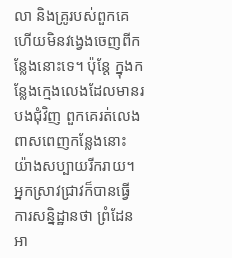លា និងគ្រូរបស់ពួកគេ ហើយមិនវង្វេងចេញពីកន្លែងនោះទេ។ ប៉ុន្តែ ក្នុងកន្លែងក្មេងលេងដែលមានរបងជុំវិញ ពួកគេរត់លេងពាសពេញកន្លែងនោះ យ៉ាងសប្បាយរីករាយ។ អ្នកស្រាវជ្រាវក៏បានធ្វើការសន្និដ្ឋានថា ព្រំដែនអា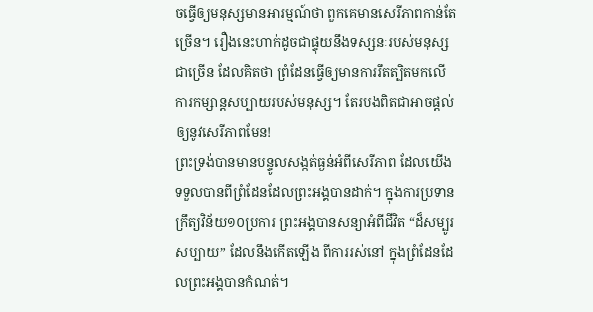ចធ្វើឲ្យមនុស្សមានអារម្មណ៍ថា ពួកគេមានសេរីភាពកាន់តែច្រើន។ រឿងនេះហាក់ដូចជាផ្ទុយនឹងទស្សនៈរបស់មនុស្សជាច្រើន ដែលគិតថា ព្រំដែនធ្វើឲ្យមានការរឹតត្បិតមកលើការកម្សាន្តសប្បាយរបស់មនុស្ស។ តែរបងពិតជាអាចផ្តល់ឲ្យនូវសេរីភាពមែន!
ព្រះទ្រង់បានមានបន្ទូលសង្កត់ធ្ងន់អំពីសេរីភាព ដែលយើងទទួលបានពីព្រំដែនដែលព្រះអង្គបានដាក់។ ក្នុងការប្រទានក្រឹត្យវិន័យ១០ប្រការ ព្រះអង្គបានសន្យាអំពីជីវិត “ដ៏សម្បូរសប្បាយ” ដែលនឹងកើតឡើង ពីការរស់នៅ ក្នុងព្រំដែនដែលព្រះអង្គបានកំណត់។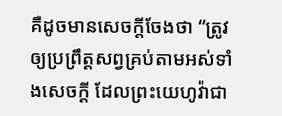គឺដូចមានសេចក្តីចែងថា “ត្រូវឲ្យប្រព្រឹត្តសព្វគ្រប់តាមអស់ទាំងសេចក្ដី ដែលព្រះយេហូវ៉ាជា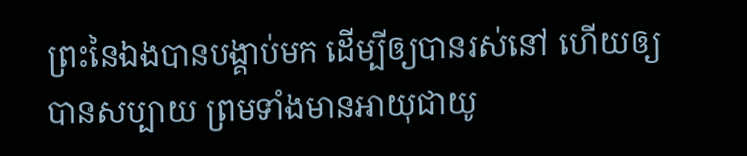ព្រះនៃឯងបានបង្គាប់មក ដើម្បីឲ្យបានរស់នៅ ហើយឲ្យបានសប្បាយ ព្រមទាំងមានអាយុជាយូ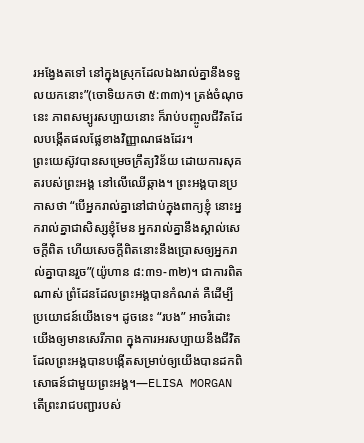រអង្វែងតទៅ នៅក្នុងស្រុកដែលឯងរាល់គ្នានឹងទទួលយកនោះ”(ចោទិយកថា ៥:៣៣)។ ត្រង់ចំណុចនេះ ភាពសម្បូរសប្បាយនោះ ក៏រាប់បញ្ចូលជីវិតដែលបង្កើតផលផ្លែខាងវិញ្ញាណផងដែរ។
ព្រះយេស៊ូវបានសម្រេចក្រឹត្យវិន័យ ដោយការសុគតរបស់ព្រះអង្គ នៅលើឈើឆ្កាង។ ព្រះអង្គបានប្រកាសថា “បើអ្នករាល់គ្នានៅជាប់ក្នុងពាក្យខ្ញុំ នោះអ្នករាល់គ្នាជាសិស្សខ្ញុំមែន អ្នករាល់គ្នានឹងស្គាល់សេចក្ដីពិត ហើយសេចក្ដីពិតនោះនឹងប្រោសឲ្យអ្នករាល់គ្នាបានរួច”(យ៉ូហាន ៨:៣១-៣២)។ ជាការពិតណាស់ ព្រំដែនដែលព្រះអង្គបានកំណត់ គឺដើម្បីប្រយោជន៍យើងទេ។ ដូចនេះ “របង” អាចរំដោះយើងឲ្យមានសេរីភាព ក្នុងការអរសប្បាយនឹងជីវិត ដែលព្រះអង្គបានបង្កើតសម្រាប់ឲ្យយើងបានដកពិសោធន៍ជាមួយព្រះអង្គ។—ELISA MORGAN
តើព្រះរាជបញ្ជារបស់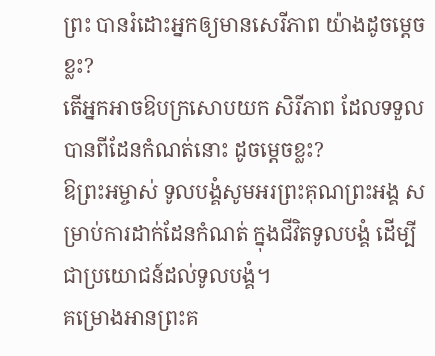ព្រះ បានរំដោះអ្នកឲ្យមានសេរីភាព យ៉ាងដូចម្តេចខ្លះ?
តើអ្នកអាចឱបក្រសោបយក សិរីភាព ដែលទទួលបានពីដែនកំណត់នោះ ដូចម្តេចខ្លះ?
ឱព្រះអម្ចាស់ ទូលបង្គំសូមអរព្រះគុណព្រះអង្គ សម្រាប់ការដាក់ដែនកំណត់ ក្នុងជីវិតទូលបង្គំ ដើម្បីជាប្រយោជន៍ដល់ទូលបង្គំ។
គម្រោងអានព្រះគ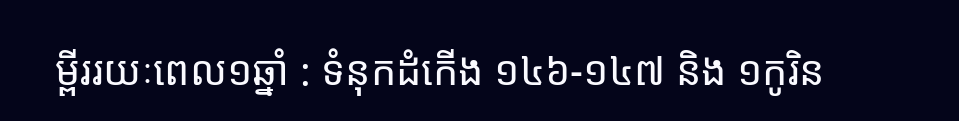ម្ពីររយៈពេល១ឆ្នាំ : ទំនុកដំកើង ១៤៦-១៤៧ និង ១កូរិន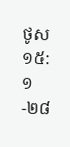ថូស ១៥:១-២៨